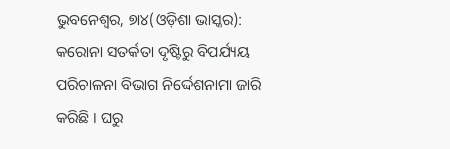ଭୁବନେଶ୍ୱର, ୭ା୪(ଓଡ଼ିଶା ଭାସ୍କର): କରୋନା ସତର୍କତା ଦୃଷ୍ଟିରୁ ବିପର୍ଯ୍ୟୟ ପରିଚାଳନା ବିଭାଗ ନିର୍ଦ୍ଦେଶନାମା ଜାରି କରିଛି । ଘରୁ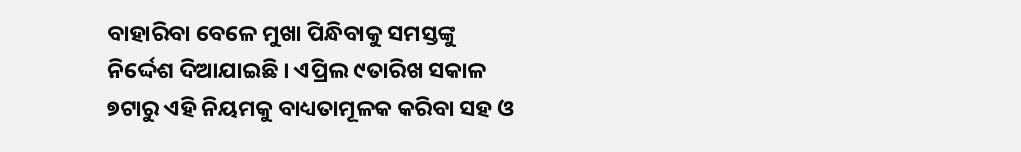ବାହାରିବା ବେଳେ ମୁଖା ପିନ୍ଧିବାକୁ ସମସ୍ତଙ୍କୁ ନିର୍ଦ୍ଦେଶ ଦିଆଯାଇଛି । ଏପ୍ରିଲ ୯ତାରିଖ ସକାଳ ୭ଟାରୁ ଏହି ନିୟମକୁ ବାଧ୍ୟତାମୂଳକ କରିବା ସହ ଓ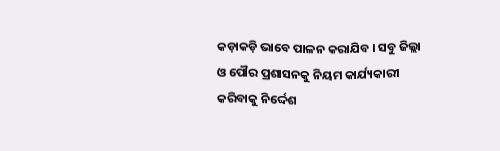କଡ଼ାକଡ଼ି ଭାବେ ପାଳନ କରାଯିବ । ସବୁ ଜିଲ୍ଲା ଓ ପୌର ପ୍ରଶାସନକୁ ନିୟମ କାର୍ଯ୍ୟକାରୀ କରିବାକୁ ନିର୍ଦ୍ଦେଶ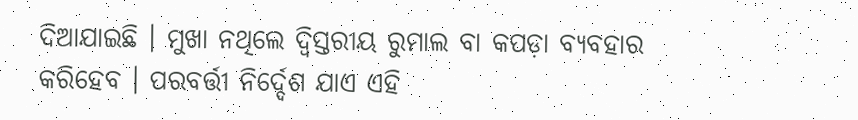ଦିଆଯାଇଛି । ମୁଖା ନଥିଲେ ଦ୍ୱିସ୍ତରୀୟ ରୁମାଲ ବା କପଡ଼ା ବ୍ୟବହାର କରିହେବ । ପରବର୍ତ୍ତୀ ନିର୍ଦ୍ଦେଶ ଯାଏ ଏହି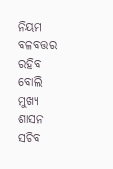ନିୟମ ବଳବତ୍ତର ରହିବ ବୋଲି ମୁଖ୍ୟ ଶାସନ ସଚିବ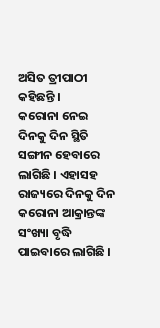ଅସିତ ତ୍ରୀପାଠୀ କହିଛନ୍ତି ।
କରୋନା ନେଇ ଦିନକୁ ଦିନ ସ୍ଥିତି ସଙ୍ଗୀନ ହେବାରେ ଲାଗିଛି । ଏହାସହ ରାଜ୍ୟରେ ଦିନକୁ ଦିନ କରୋନା ଆକ୍ରାନ୍ତଙ୍କ ସଂଖ୍ୟା ବୃଦ୍ଧି ପାଇବାରେ ଲାଗିଛି ।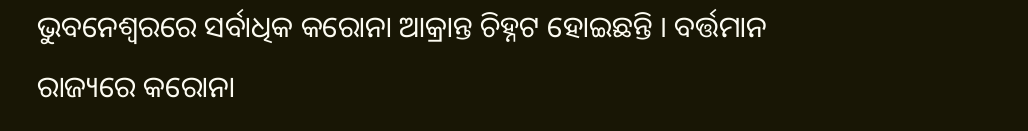ଭୁବନେଶ୍ୱରରେ ସର୍ବାଧିକ କରୋନା ଆକ୍ରାନ୍ତ ଚିହ୍ନଟ ହୋଇଛନ୍ତି । ବର୍ତ୍ତମାନ ରାଜ୍ୟରେ କରୋନା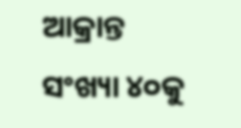ଆକ୍ରାନ୍ତ ସଂଖ୍ୟା ୪୦କୁ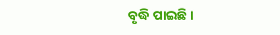ବୃଦ୍ଧି ପାଇଛି ।